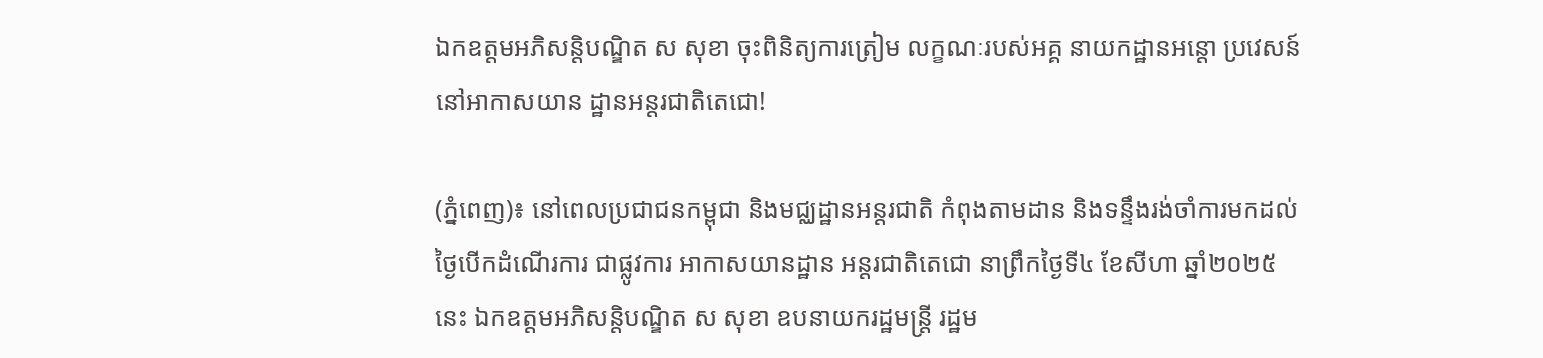ឯកឧត្តមអភិសន្តិបណ្ឌិត ស សុខា ចុះពិនិត្យការត្រៀម លក្ខណៈរបស់អគ្គ នាយកដ្ឋានអន្តោ ប្រវេសន៍ នៅអាកាសយាន ដ្ឋានអន្តរជាតិតេជោ!

(ភ្នំពេញ)៖ នៅពេលប្រជាជនកម្ពុជា និងមជ្ឈដ្ឋានអន្តរជាតិ កំពុងតាមដាន និងទន្ទឹងរង់ចាំការមកដល់ ថ្ងៃបើកដំណើរការ ជាផ្លូវការ អាកាសយានដ្ឋាន អន្តរជាតិតេជោ នាព្រឹកថ្ងៃទី៤ ខែសីហា ឆ្នាំ២០២៥ នេះ ឯកឧត្តមអភិសន្តិបណ្ឌិត ស សុខា ឧបនាយករដ្ឋមន្ត្រី រដ្ឋម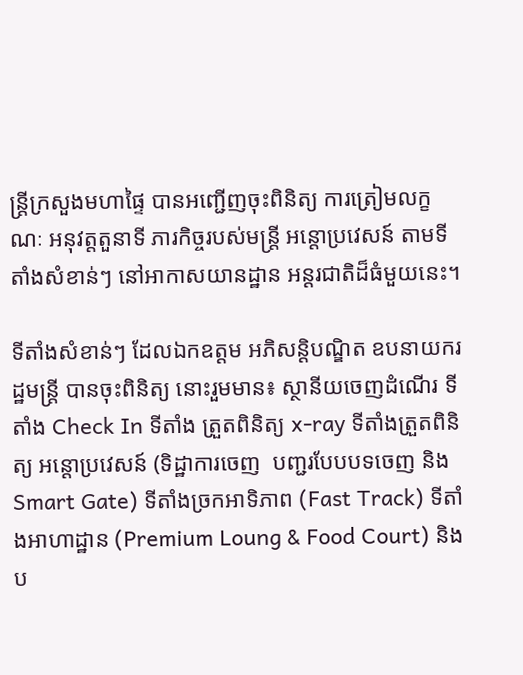ន្ត្រីក្រសួងមហាផ្ទៃ បានអញ្ជើញចុះពិនិត្យ ការត្រៀមលក្ខណៈ អនុវត្តតួនាទី ភារកិច្ចរបស់មន្ត្រី អន្តោប្រវេសន៍ តាមទីតាំងសំខាន់ៗ នៅអាកាសយានដ្ឋាន អន្តរជាតិដ៏ធំមួយនេះ។

ទីតាំងសំខាន់ៗ ដែលឯកឧត្តម អភិសន្តិបណ្ឌិត ឧបនាយករដ្ឋមន្ត្រី បានចុះពិនិត្យ នោះរួមមាន៖ ស្ថានីយចេញដំណើរ ទីតាំង Check In ទីតាំង ត្រួតពិនិត្យ x-ray ទីតាំងត្រួតពិនិត្យ អន្តោប្រវេសន៍ (ទិដ្ឋាការចេញ  បញ្ជរបែបបទចេញ និង Smart Gate) ទីតាំងច្រកអាទិភាព (Fast Track) ទីតាំងអាហាដ្ឋាន (Premium Loung & Food Court) និងប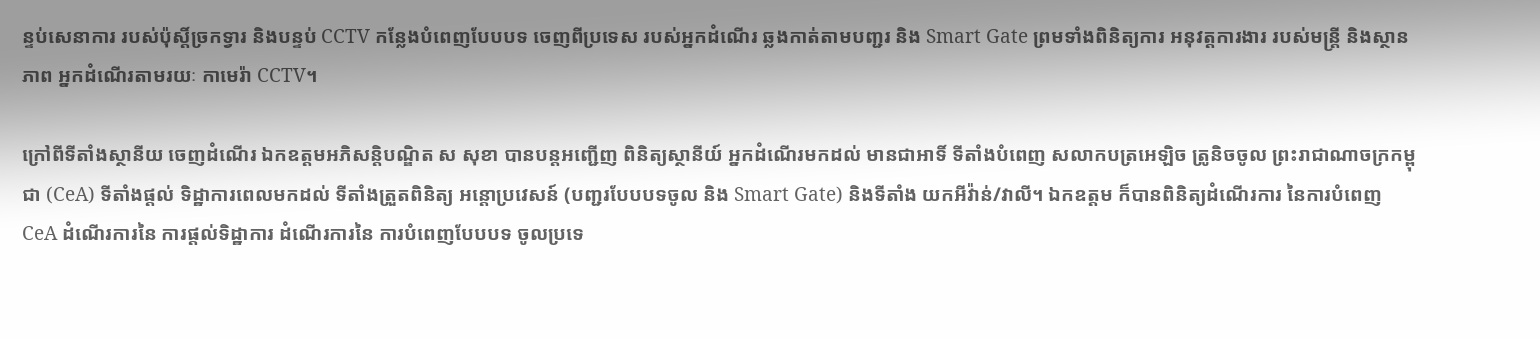ន្ទប់សេនាការ របស់ប៉ុស្តិ៍ច្រកទ្វារ និងបន្ទប់ CCTV កន្លែងបំពេញបែបបទ ចេញពីប្រទេស របស់អ្នកដំណើរ ឆ្លងកាត់តាមបញ្ជរ និង Smart Gate ព្រមទាំងពិនិត្យការ អនុវត្តការងារ របស់មន្ត្រី និងស្ថានភាព អ្នកដំណើរតាមរយៈ កាមេរ៉ា CCTV។

ក្រៅពីទីតាំងស្ថានីយ ចេញដំណើរ ឯកឧត្តមអភិសន្តិបណ្ឌិត ស សុខា បានបន្តអញ្ជើញ ពិនិត្យស្ថានីយ៍ អ្នកដំណើរមកដល់ មានជាអាទិ៍ ទីតាំងបំពេញ សលាកបត្រអេឡិច ត្រូនិចចូល ព្រះរាជាណាចក្រកម្ពុជា (CeA) ទីតាំងផ្តល់ ទិដ្ឋាការពេលមកដល់ ទីតាំងត្រួតពិនិត្យ អន្តោប្រវេសន៍ (បញ្ជរបែបបទចូល និង Smart Gate) និងទីតាំង យកអីវ៉ាន់/វាលី។ ឯកឧត្តម ក៏បានពិនិត្យដំណើរការ នៃការបំពេញ CeA ដំណើរការនៃ ការផ្តល់ទិដ្ឋាការ ដំណើរការនៃ ការបំពេញបែបបទ ចូលប្រទេ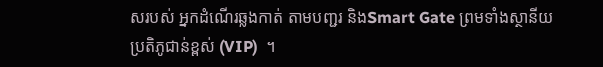សរបស់ អ្នកដំណើរឆ្លងកាត់ តាមបញ្ជរ និងSmart Gate ព្រមទាំងស្ថានីយ ប្រតិភូជាន់ខ្ពស់ (VIP)  ។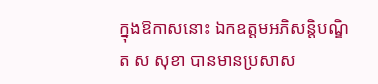ក្នុងឱកាសនោះ ឯកឧត្ដមអភិសន្តិបណ្ឌិត ស សុខា បានមានប្រសាស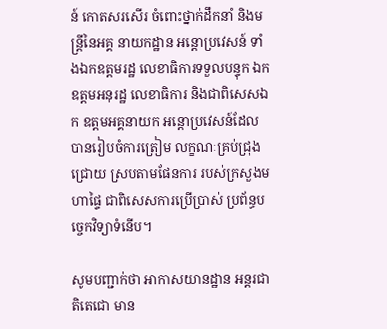ន៍ កោតសរសើរ ចំពោះថ្នាក់ដឹកនាំ និងមន្ត្រីនៃអគ្គ នាយកដ្ឋាន អន្តោប្រវេសន៍ ទាំងឯកឧត្តមរដ្ឋ លេខាធិការទទួលបន្ទុក ឯកឧត្តមអនុរដ្ឋ លេខាធិការ និងជាពិសេសឯក ឧត្តមអគ្គនាយក អន្តោប្រវេសន៍ដែល បានរៀបចំការត្រៀម លក្ខណៈគ្រប់ជ្រុងជ្រោយ ស្របតាមផែនការ របស់ក្រសួងមហាផ្ទៃ ជាពិសេសការប្រើប្រាស់ ប្រព័ន្ធបច្ចេកវិទ្យាទំនើប។

សូមបញ្ជាក់ថា អាកាសយានដ្ឋាន អន្តរជាតិតេជោ មាន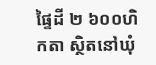ផ្ទៃដី ២ ៦០០ហិកតា ស្ថិតនៅឃុំ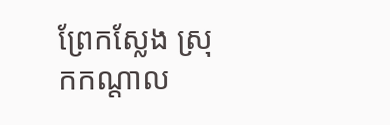ព្រែកស្លែង ស្រុកកណ្តាល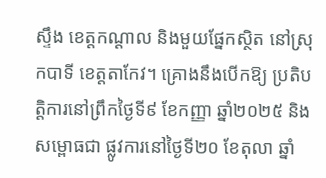ស្ទឹង ខេត្តកណ្តាល និងមួយផ្នែកស្ថិត នៅស្រុកបាទី ខេត្តតាកែវ។ គ្រោងនឹងបើកឱ្យ ប្រតិបត្តិការនៅព្រឹកថ្ងៃទី៩ ខែកញ្ញា ឆ្នាំ២០២៥ និងសម្ពោធជា ផ្លូវការនៅថ្ងៃទី២០ ខែតុលា ឆ្នាំ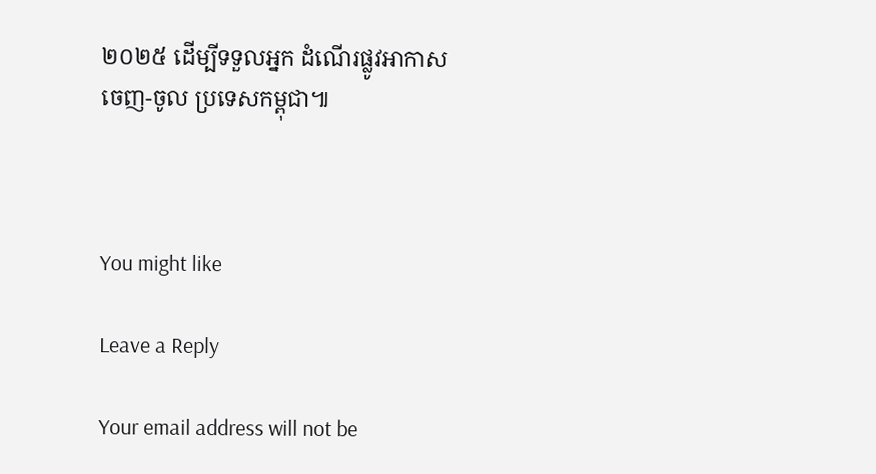២០២៥ ដើម្បីទទួលអ្នក ដំណើរផ្លូវអាកាស ចេញ-ចូល ប្រទេសកម្ពុជា៕



You might like

Leave a Reply

Your email address will not be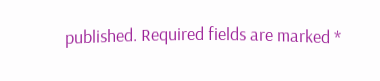published. Required fields are marked *